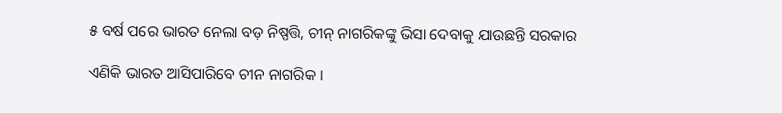୫ ବର୍ଷ ପରେ ଭାରତ ନେଲା ବଡ଼ ନିଷ୍ପତ୍ତି, ଚୀନ୍ ନାଗରିକଙ୍କୁ ଭିସା ଦେବାକୁ ଯାଉଛନ୍ତି ସରକାର

ଏଣିକି ଭାରତ ଆସିପାରିବେ ଚୀନ ନାଗରିକ ।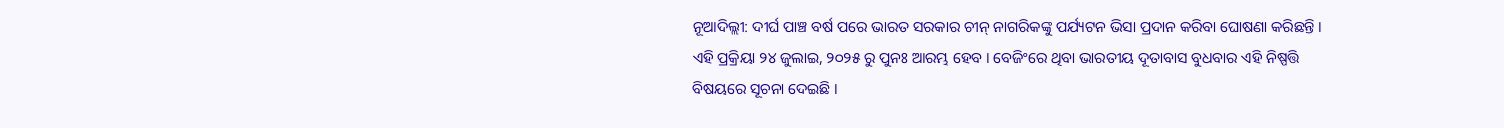ନୂଆଦିଲ୍ଲୀ: ଦୀର୍ଘ ପାଞ୍ଚ ବର୍ଷ ପରେ ଭାରତ ସରକାର ଚୀନ୍ ନାଗରିକଙ୍କୁ ପର୍ଯ୍ୟଟନ ଭିସା ପ୍ରଦାନ କରିବା ଘୋଷଣା କରିଛନ୍ତି । ଏହି ପ୍ରକ୍ରିୟା ୨୪ ଜୁଲାଇ, ୨୦୨୫ ରୁ ପୁନଃ ଆରମ୍ଭ ହେବ । ବେଜିଂରେ ଥିବା ଭାରତୀୟ ଦୂତାବାସ ବୁଧବାର ଏହି ନିଷ୍ପତ୍ତି ବିଷୟରେ ସୂଚନା ଦେଇଛି ।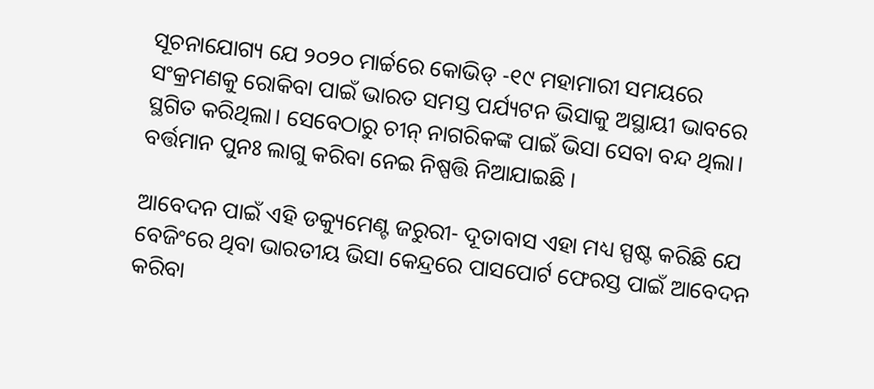ସୂଚନାଯୋଗ୍ୟ ଯେ ୨୦୨୦ ମାର୍ଚ୍ଚରେ କୋଭିଡ୍ -୧୯ ମହାମାରୀ ସମୟରେ ସଂକ୍ରମଣକୁ ରୋକିବା ପାଇଁ ଭାରତ ସମସ୍ତ ପର୍ଯ୍ୟଟନ ଭିସାକୁ ଅସ୍ଥାୟୀ ଭାବରେ ସ୍ଥଗିତ କରିଥିଲା। ସେବେଠାରୁ ଚୀନ୍ ନାଗରିକଙ୍କ ପାଇଁ ଭିସା ସେବା ବନ୍ଦ ଥିଲା। ବର୍ତ୍ତମାନ ପୁନଃ ଲାଗୁ କରିବା ନେଇ ନିଷ୍ପତ୍ତି ନିଆଯାଇଛି ।

ଆବେଦନ ପାଇଁ ଏହି ଡକ୍ୟୁମେଣ୍ଟ ଜରୁରୀ- ଦୂତାବାସ ଏହା ମଧ୍ୟ ସ୍ପଷ୍ଟ କରିଛି ଯେ ବେଜିଂରେ ଥିବା ଭାରତୀୟ ଭିସା କେନ୍ଦ୍ରରେ ପାସପୋର୍ଟ ଫେରସ୍ତ ପାଇଁ ଆବେଦନ କରିବା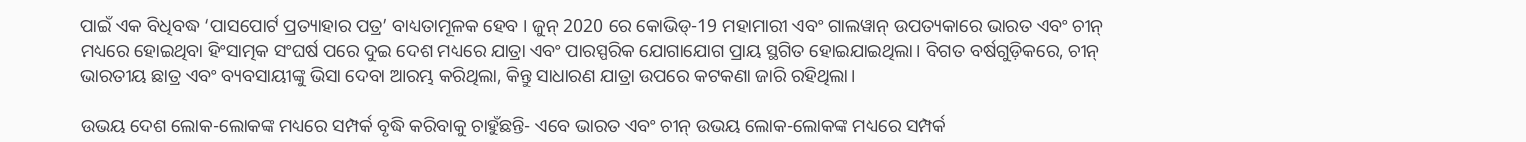ପାଇଁ ଏକ ବିଧିବଦ୍ଧ ‘ପାସପୋର୍ଟ ପ୍ରତ୍ୟାହାର ପତ୍ର’ ବାଧ୍ୟତାମୂଳକ ହେବ । ଜୁନ୍ 2020 ରେ କୋଭିଡ୍-19 ମହାମାରୀ ଏବଂ ଗାଲୱାନ୍ ଉପତ୍ୟକାରେ ଭାରତ ଏବଂ ଚୀନ୍ ମଧ୍ୟରେ ହୋଇଥିବା ହିଂସାତ୍ମକ ସଂଘର୍ଷ ପରେ ଦୁଇ ଦେଶ ମଧ୍ୟରେ ଯାତ୍ରା ଏବଂ ପାରସ୍ପରିକ ଯୋଗାଯୋଗ ପ୍ରାୟ ସ୍ଥଗିତ ହୋଇଯାଇଥିଲା। ବିଗତ ବର୍ଷଗୁଡ଼ିକରେ, ଚୀନ୍ ଭାରତୀୟ ଛାତ୍ର ଏବଂ ବ୍ୟବସାୟୀଙ୍କୁ ଭିସା ଦେବା ଆରମ୍ଭ କରିଥିଲା, କିନ୍ତୁ ସାଧାରଣ ଯାତ୍ରା ଉପରେ କଟକଣା ଜାରି ରହିଥିଲା।

ଉଭୟ ଦେଶ ଲୋକ-ଲୋକଙ୍କ ମଧ୍ୟରେ ସମ୍ପର୍କ ବୃଦ୍ଧି କରିବାକୁ ଚାହୁଁଛନ୍ତି- ଏବେ ଭାରତ ଏବଂ ଚୀନ୍ ଉଭୟ ଲୋକ-ଲୋକଙ୍କ ମଧ୍ୟରେ ସମ୍ପର୍କ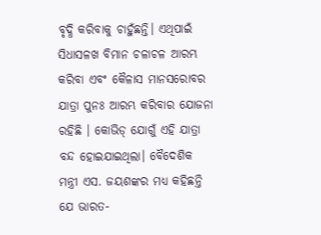ବୃଦ୍ଧି କରିବାକୁ ଚାହୁଁଛନ୍ତି। ଏଥିପାଇଁ ସିଧାସଳଖ ବିମାନ ଚଳାଚଳ ଆରମ୍ଭ କରିବା ଏବଂ କୈଳାସ ମାନସରୋବର ଯାତ୍ରା ପୁନଃ ଆରମ୍ଭ କରିବାର ଯୋଜନା ରହିଛି । କୋଭିଡ୍ ଯୋଗୁଁ ଏହି ଯାତ୍ରା ବନ୍ଦ ହୋଇଯାଇଥିଲା। ବୈଦେଶିକ ମନ୍ତ୍ରୀ ଏସ. ଜୟଶଙ୍କର ମଧ୍ୟ କହିଛନ୍ତି ଯେ ଭାରତ-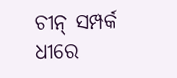ଚୀନ୍ ସମ୍ପର୍କ ଧୀରେ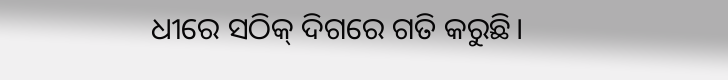ଧୀରେ ସଠିକ୍ ଦିଗରେ ଗତି କରୁଛି।